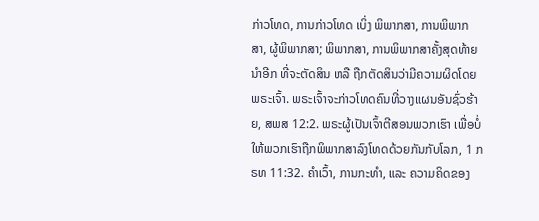ກ່າວໂທດ, ການກ່າວໂທດ ເບິ່ງ ພິພາກສາ, ການພິພາກສາ, ຜູ້ພິພາກສາ; ພິພາກສາ, ການພິພາກສາຄັ້ງສຸດທ້າຍ ນຳອີກ ທີ່ຈະຕັດສິນ ຫລື ຖືກຕັດສິນວ່າມີຄວາມຜິດໂດຍພຣະເຈົ້າ. ພຣະເຈົ້າຈະກ່າວໂທດຄົນທີ່ວາງແຜນອັນຊົ່ວຮ້າຍ, ສພສ 12:2. ພຣະຜູ້ເປັນເຈົ້າຕີສອນພວກເຮົາ ເພື່ອບໍ່ໃຫ້ພວກເຮົາຖືກພິພາກສາລົງໂທດດ້ວຍກັນກັບໂລກ, 1 ກຣທ 11:32. ຄຳເວົ້າ, ການກະທຳ, ແລະ ຄວາມຄິດຂອງ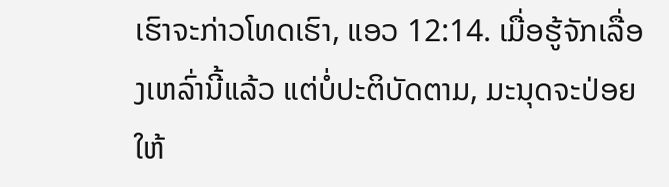ເຮົາຈະກ່າວໂທດເຮົາ, ແອວ 12:14. ເມື່ອຮູ້ຈັກເລື່ອງເຫລົ່ານີ້ແລ້ວ ແຕ່ບໍ່ປະຕິບັດຕາມ, ມະນຸດຈະປ່ອຍໃຫ້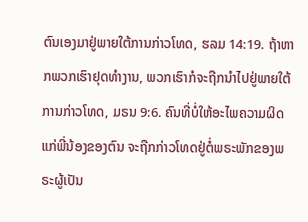ຕົນເອງມາຢູ່ພາຍໃຕ້ການກ່າວໂທດ, ຮລມ 14:19. ຖ້າຫາກພວກເຮົາຢຸດທຳງານ, ພວກເຮົາກໍຈະຖືກນຳໄປຢູ່ພາຍໃຕ້ການກ່າວໂທດ, ມຣນ 9:6. ຄົນທີ່ບໍ່ໃຫ້ອະໄພຄວາມຜິດແກ່ພີ່ນ້ອງຂອງຕົນ ຈະຖືກກ່າວໂທດຢູ່ຕໍ່ພຣະພັກຂອງພຣະຜູ້ເປັນ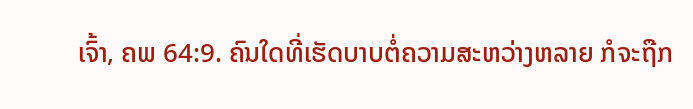ເຈົ້າ, ຄພ 64:9. ຄົນໃດທີ່ເຮັດບາບຕໍ່ຄວາມສະຫວ່າງຫລາຍ ກໍຈະຖືກ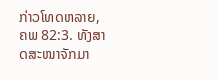ກ່າວໂທດຫລາຍ, ຄພ 82:3. ທັງສາດສະໜາຈັກມາ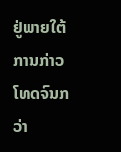ຢູ່ພາຍໃຕ້ການກ່າວໂທດຈົນກວ່າ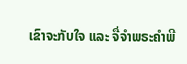ເຂົາຈະກັບໃຈ ແລະ ຈື່ຈຳພຣະຄຳພີ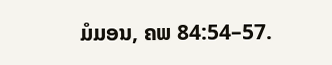ມໍມອນ, ຄພ 84:54–57.